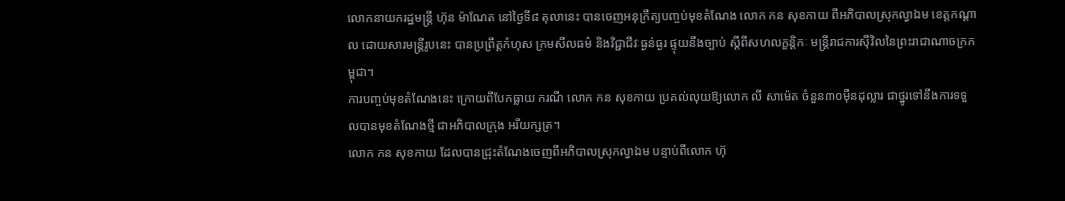លោកនាយករដ្ឋមន្ត្រី ហ៊ុន ម៉ាណែត នៅថ្ងៃទី៨ តុលានេះ បានចេញអនុក្រឹត្យបញ្ចប់មុខតំណែង លោក កន សុខកាយ ពីអភិបាលស្រុកល្វាឯម ខេត្តកណ្តាល ដោយសារមន្រ្តីរូបនេះ បានប្រព្រឹត្តកំហុស ក្រមសីលធម៌ និងវិជ្ជាជីវៈធ្ងន់ធ្ងរ ផ្ទុយនឹងច្បាប់ ស្តីពីសហលក្ខន្តិកៈ មន្រ្តីរាជការស៊ីវិលនៃព្រះរាជាណាចក្រកម្ពុជា។
ការបញ្ចប់មុខតំណែងនេះ ក្រោយពីបែកធ្លាយ ករណី លោក កន សុខកាយ ប្រគល់លុយឱ្យលោក លី សាម៉េត ចំនួន៣០ម៉ឺនដុល្លារ ជាថ្នូរទៅនឹងការទទួលបានមុខតំណែងថ្មី ជាអភិបាលក្រុង អរីយក្សត្រ។
លោក កន សុខកាយ ដែលបានជ្រុះតំណែងចេញពីអភិបាលស្រុកល្វាឯម បន្ទាប់ពីលោក ហ៊ុ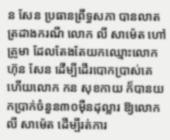ន សែន ប្រធានព្រឹទ្ធសភា បានលាតត្រដាងករណី លោក លី សាម៉េត ហៅគ្រូមា ដែលតែងតែយកឈ្មោះលោក ហ៊ុន សែន ដើម្បីដើរបោកប្រាស់គេ ហើយលោក កន សុខកាយ ក៏បានយកប្រាក់ចំនួន៣០ម៉ឺនដុល្លារ ឱ្យលោក លី សាម៉េត ដើម្បីរត់ការ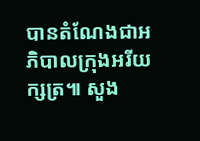បានតំណែងជាអភិបាលក្រុងអរីយក្សត្រ៕ សួង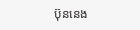ប៊ុននេង